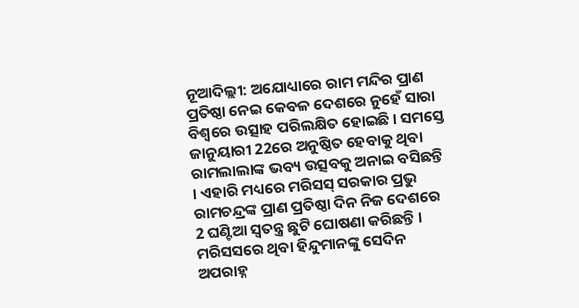ନୂଆଦିଲ୍ଲୀ: ଅଯୋଧ୍ୟାରେ ରାମ ମନ୍ଦିର ପ୍ରାଣ ପ୍ରତିଷ୍ଠା ନେଇ କେବଳ ଦେଶରେ ନୁହେଁ ସାରା ବିଶ୍ବରେ ଉତ୍ସାହ ପରିଲକ୍ଷିତ ହୋଇଛି । ସମସ୍ତେ ଜାନୁୟାରୀ 22ରେ ଅନୁଷ୍ଠିତ ହେବାକୁ ଥିବା ରାମଲାଲାଙ୍କ ଭବ୍ୟ ଉତ୍ସବକୁ ଅନାଇ ବସିଛନ୍ତି । ଏହାରି ମଧ୍ୟରେ ମରିସସ୍ ସରକାର ପ୍ରଭୁ ରାମଚନ୍ଦ୍ରଙ୍କ ପ୍ରାଣ ପ୍ରତିଷ୍ଠା ଦିନ ନିଜ ଦେଶରେ 2 ଘଣ୍ଟିଆ ସ୍ବତନ୍ତ୍ର ଛୁଟି ଘୋଷଣା କରିଛନ୍ତି । ମରିସସରେ ଥିବା ହିନ୍ଦୁମାନଙ୍କୁ ସେଦିନ ଅପରାହ୍ନ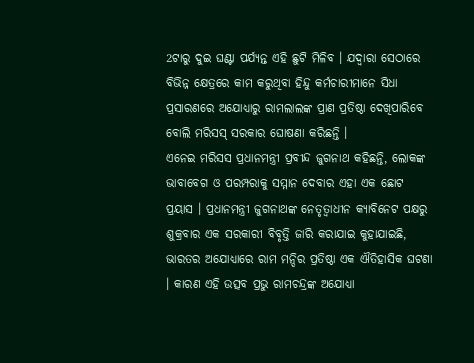2ଟାରୁ ଦୁଇ ଘଣ୍ଟା ପର୍ଯ୍ୟନ୍ତ ଏହି ଛୁଟି ମିଳିବ । ଯଦ୍ବାରା ସେଠାରେ ବିଭିନ୍ନ କ୍ଷେତ୍ରରେ କାମ କରୁଥିବା ହିନ୍ଦୁ କର୍ମଚାରୀମାନେ ସିଧା ପ୍ରସାରଣରେ ଅଯୋଧ୍ୟାରୁ ରାମଲାଲଙ୍କ ପ୍ରାଣ ପ୍ରତିଷ୍ଠା ଦେଖିପାରିବେ ବୋଲି ମରିସସ୍ ସରକାର ଘୋଷଣା କରିଛନ୍ତି ।
ଏନେଇ ମରିସସ ପ୍ରଧାନମନ୍ତ୍ରୀ ପ୍ରବୀନ୍ଦ ଜୁଗନାଥ କହିଛନ୍ତି, ଲୋକଙ୍କ ଭାବାବେଗ ଓ ପରମ୍ପରାକୁ ସମ୍ମାନ ଦେବାର ଏହା ଏକ ଛୋଟ ପ୍ରୟାସ । ପ୍ରଧାନମନ୍ତ୍ରୀ ଜୁଗନାଥଙ୍କ ନେତୃତ୍ବାଧୀନ କ୍ୟାବିନେଟ ପକ୍ଷରୁ ଶୁକ୍ରବାର ଏକ ସରକାରୀ ବିବୃତ୍ତି ଜାରି କରାଯାଇ କୁହାଯାଇଛି, ଭାରତର ଅଯୋଧ୍ୟାରେ ରାମ ମନ୍ଦିର ପ୍ରତିଷ୍ଠା ଏକ ଐତିହାସିକ ଘଟଣା । କାରଣ ଏହି ଉତ୍ସବ ପ୍ରଭୁ ରାମଚନ୍ଦ୍ରଙ୍କ ଅଯୋଧ୍ୟା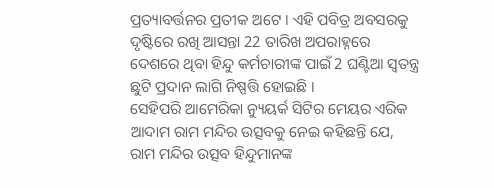ପ୍ରତ୍ୟାବର୍ତ୍ତନର ପ୍ରତୀକ ଅଟେ । ଏହି ପବିତ୍ର ଅବସରକୁ ଦୃଷ୍ଟିରେ ରଖି ଆସନ୍ତା 22 ତାରିଖ ଅପରାହ୍ନରେ ଦେଶରେ ଥିବା ହିନ୍ଦୁ କର୍ମଚାରୀଙ୍କ ପାଇଁ 2 ଘଣ୍ଟିଆ ସ୍ବତନ୍ତ୍ର ଛୁଟି ପ୍ରଦାନ ଲାଗି ନିଷ୍ପତ୍ତି ହୋଇଛି ।
ସେହିପରି ଆମେରିକା ନ୍ୟୁୟର୍କ ସିଟିର ମେୟର ଏରିକ ଆଦାମ ରାମ ମନ୍ଦିର ଉତ୍ସବକୁ ନେଇ କହିଛନ୍ତି ଯେ, ରାମ ମନ୍ଦିର ଉତ୍ସବ ହିନ୍ଦୁମାନଙ୍କ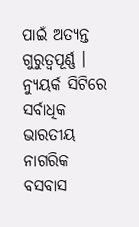ପାଇଁ ଅତ୍ୟନ୍ତ ଗୁରୁତ୍ବପୂର୍ଣ୍ଣ । ନ୍ୟୁୟର୍କ ସିଟିରେ ସର୍ବାଧିକ ଭାରତୀୟ ନାଗରିକ ବସବାସ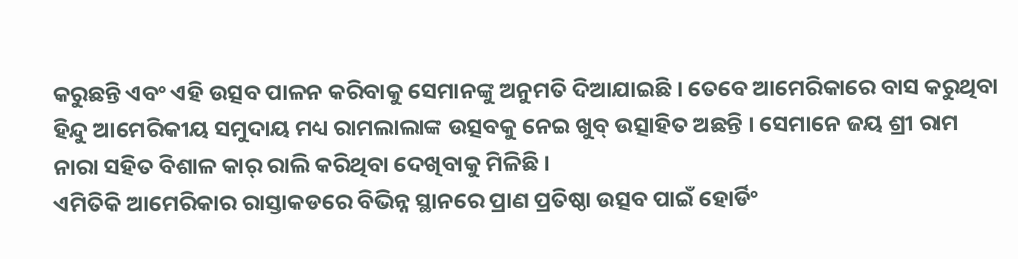କରୁଛନ୍ତି ଏବଂ ଏହି ଉତ୍ସବ ପାଳନ କରିବାକୁ ସେମାନଙ୍କୁ ଅନୁମତି ଦିଆଯାଇଛି । ତେବେ ଆମେରିକାରେ ବାସ କରୁଥିବା ହିନ୍ଦୁ ଆମେରିକୀୟ ସମୁଦାୟ ମଧ୍ୟ ରାମଲାଲାଙ୍କ ଉତ୍ସବକୁ ନେଇ ଖୁବ୍ ଉତ୍ସାହିତ ଅଛନ୍ତି । ସେମାନେ ଜୟ ଶ୍ରୀ ରାମ ନାରା ସହିତ ବିଶାଳ କାର୍ ରାଲି କରିଥିବା ଦେଖିବାକୁ ମିଳିଛି ।
ଏମିତିକି ଆମେରିକାର ରାସ୍ତାକଡରେ ବିଭିନ୍ନ ସ୍ଥାନରେ ପ୍ରାଣ ପ୍ରତିଷ୍ଠା ଉତ୍ସବ ପାଇଁ ହୋର୍ଡିଂ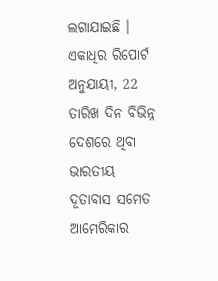ଲଗାଯାଇଛି । ଏକାଧିର ରିପୋର୍ଟ ଅନୁଯାୟୀ, 22 ତାରିଖ ଦିନ ବିଭିନ୍ନ ଦେଶରେ ଥିବା ଭାରତୀୟ ଦୂତାବାସ ସମେତ ଆମେରିକାର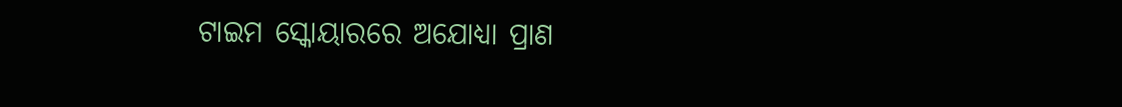ଟାଇମ ସ୍କୋୟାରରେ ଅଯୋଧ୍ୟା ପ୍ରାଣ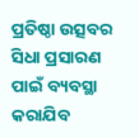ପ୍ରତିଷ୍ଠା ଉତ୍ସବର ସିଧା ପ୍ରସାରଣ ପାଇଁ ବ୍ୟବସ୍ଥା କରାଯିବ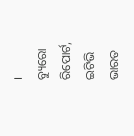।
ବ୍ୟୁରୋ ରିପୋର୍ଟ, ଇଟିଭି ଭାରତ